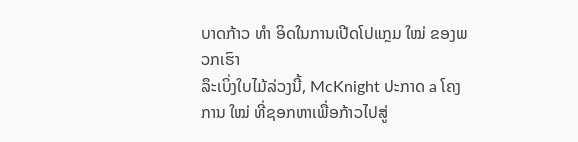ບາດກ້າວ ທຳ ອິດໃນການເປີດໂປແກຼມ ໃໝ່ ຂອງພວກເຮົາ
ລຶະເບິ່ງໃບໄມ້ລ່ວງນີ້, McKnight ປະກາດ a ໂຄງການ ໃໝ່ ທີ່ຊອກຫາເພື່ອກ້າວໄປສູ່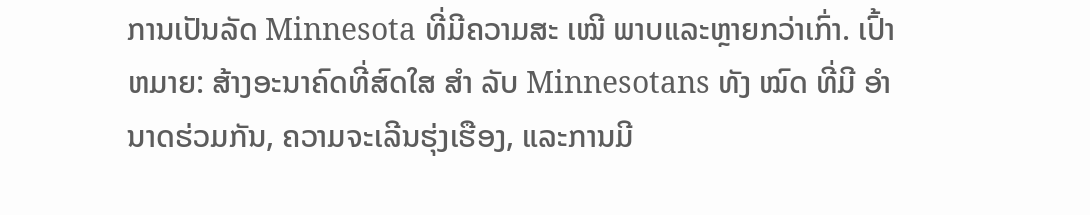ການເປັນລັດ Minnesota ທີ່ມີຄວາມສະ ເໝີ ພາບແລະຫຼາຍກວ່າເກົ່າ. ເປົ້າຫມາຍ: ສ້າງອະນາຄົດທີ່ສົດໃສ ສຳ ລັບ Minnesotans ທັງ ໝົດ ທີ່ມີ ອຳ ນາດຮ່ວມກັນ, ຄວາມຈະເລີນຮຸ່ງເຮືອງ, ແລະການມີ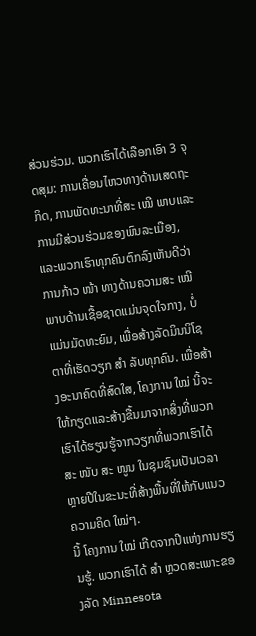ສ່ວນຮ່ວມ. ພວກເຮົາໄດ້ເລືອກເອົາ 3 ຈຸດສຸມ: ການເຄື່ອນໄຫວທາງດ້ານເສດຖະກິດ, ການພັດທະນາທີ່ສະ ເໝີ ພາບແລະການມີສ່ວນຮ່ວມຂອງພົນລະເມືອງ, ແລະພວກເຮົາທຸກຄົນຕົກລົງເຫັນດີວ່າການກ້າວ ໜ້າ ທາງດ້ານຄວາມສະ ເໝີ ພາບດ້ານເຊື້ອຊາດແມ່ນຈຸດໃຈກາງ, ບໍ່ແມ່ນມັດທະຍົມ, ເພື່ອສ້າງລັດມິນນິໂຊຕາທີ່ເຮັດວຽກ ສຳ ລັບທຸກຄົນ. ເພື່ອສ້າງອະນາຄົດທີ່ສົດໃສ, ໂຄງການ ໃໝ່ ນີ້ຈະໃຫ້ກຽດແລະສ້າງຂື້ນມາຈາກສິ່ງທີ່ພວກເຮົາໄດ້ຮຽນຮູ້ຈາກວຽກທີ່ພວກເຮົາໄດ້ສະ ໜັບ ສະ ໜູນ ໃນຊຸມຊົນເປັນເວລາຫຼາຍປີໃນຂະນະທີ່ສ້າງພື້ນທີ່ໃຫ້ກັບແນວຄວາມຄິດ ໃໝ່ໆ.
ນີ້ ໂຄງການ ໃໝ່ ເກີດຈາກປີແຫ່ງການຮຽນຮູ້. ພວກເຮົາໄດ້ ສຳ ຫຼວດສະເພາະຂອງລັດ Minnesota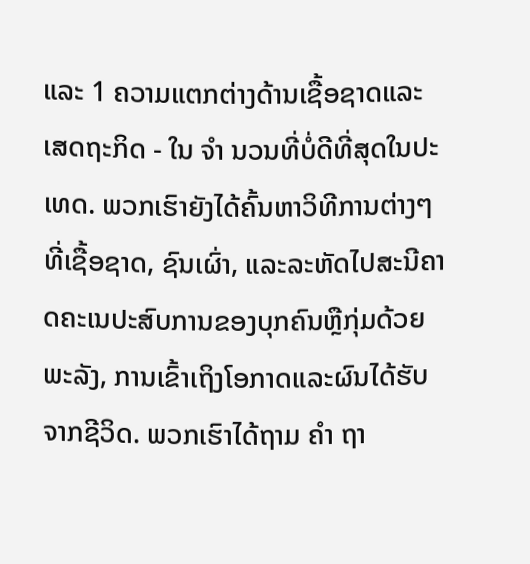ແລະ 1 ຄວາມແຕກຕ່າງດ້ານເຊື້ອຊາດແລະເສດຖະກິດ - ໃນ ຈຳ ນວນທີ່ບໍ່ດີທີ່ສຸດໃນປະເທດ. ພວກເຮົາຍັງໄດ້ຄົ້ນຫາວິທີການຕ່າງໆທີ່ເຊື້ອຊາດ, ຊົນເຜົ່າ, ແລະລະຫັດໄປສະນີຄາດຄະເນປະສົບການຂອງບຸກຄົນຫຼືກຸ່ມດ້ວຍພະລັງ, ການເຂົ້າເຖິງໂອກາດແລະຜົນໄດ້ຮັບຈາກຊີວິດ. ພວກເຮົາໄດ້ຖາມ ຄຳ ຖາ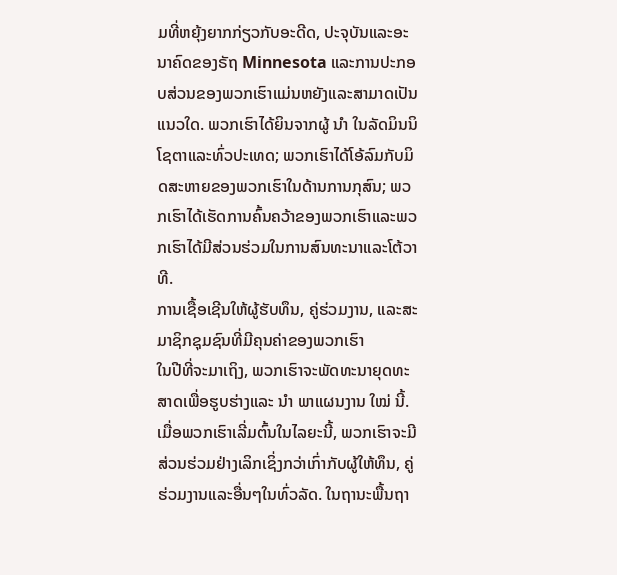ມທີ່ຫຍຸ້ງຍາກກ່ຽວກັບອະດີດ, ປະຈຸບັນແລະອະນາຄົດຂອງຣັຖ Minnesota ແລະການປະກອບສ່ວນຂອງພວກເຮົາແມ່ນຫຍັງແລະສາມາດເປັນແນວໃດ. ພວກເຮົາໄດ້ຍິນຈາກຜູ້ ນຳ ໃນລັດມິນນິໂຊຕາແລະທົ່ວປະເທດ; ພວກເຮົາໄດ້ໂອ້ລົມກັບມິດສະຫາຍຂອງພວກເຮົາໃນດ້ານການກຸສົນ; ພວກເຮົາໄດ້ເຮັດການຄົ້ນຄວ້າຂອງພວກເຮົາແລະພວກເຮົາໄດ້ມີສ່ວນຮ່ວມໃນການສົນທະນາແລະໂຕ້ວາທີ.
ການເຊື້ອເຊີນໃຫ້ຜູ້ຮັບທຶນ, ຄູ່ຮ່ວມງານ, ແລະສະມາຊິກຊຸມຊົນທີ່ມີຄຸນຄ່າຂອງພວກເຮົາ
ໃນປີທີ່ຈະມາເຖິງ, ພວກເຮົາຈະພັດທະນາຍຸດທະສາດເພື່ອຮູບຮ່າງແລະ ນຳ ພາແຜນງານ ໃໝ່ ນີ້. ເມື່ອພວກເຮົາເລີ່ມຕົ້ນໃນໄລຍະນີ້, ພວກເຮົາຈະມີສ່ວນຮ່ວມຢ່າງເລິກເຊິ່ງກວ່າເກົ່າກັບຜູ້ໃຫ້ທຶນ, ຄູ່ຮ່ວມງານແລະອື່ນໆໃນທົ່ວລັດ. ໃນຖານະພື້ນຖາ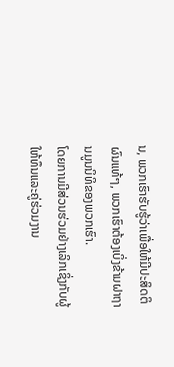ນ, ພວກເຮົາຮັບຮູ້ວ່າເພື່ອໃຫ້ມີປະສິດຕິຜົນແທ້ໆ, ພວກເຮົາຕ້ອງເບິ່ງຂ້າມຝາຖານມູນນິທິຂອງພວກເຮົາ.
ໂດຍການມີສ່ວນຮ່ວມຢ່າງເລິກເຊິ່ງກັບຜູ້ໃຫ້ທຶນແລະຄູ່ຮ່ວມງານ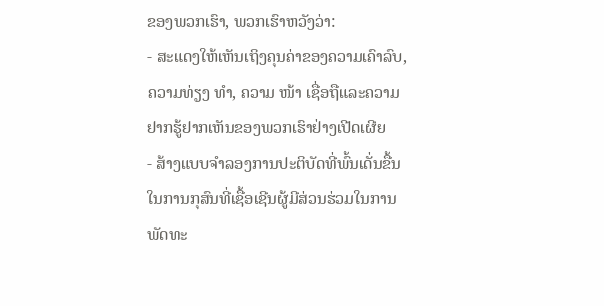ຂອງພວກເຮົາ, ພວກເຮົາຫວັງວ່າ:
- ສະແດງໃຫ້ເຫັນເຖິງຄຸນຄ່າຂອງຄວາມເຄົາລົບ, ຄວາມທ່ຽງ ທຳ, ຄວາມ ໜ້າ ເຊື່ອຖືແລະຄວາມຢາກຮູ້ຢາກເຫັນຂອງພວກເຮົາຢ່າງເປີດເຜີຍ
- ສ້າງແບບຈໍາລອງການປະຕິບັດທີ່ພົ້ນເດັ່ນຂື້ນໃນການກຸສົນທີ່ເຊື້ອເຊີນຜູ້ມີສ່ວນຮ່ວມໃນການພັດທະ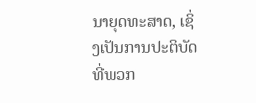ນາຍຸດທະສາດ, ເຊິ່ງເປັນການປະຕິບັດທີ່ພວກ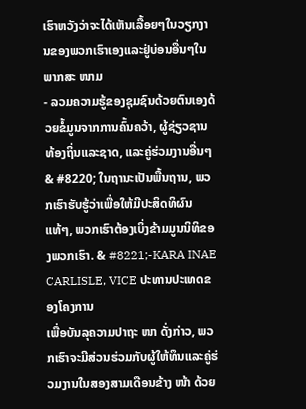ເຮົາຫວັງວ່າຈະໄດ້ເຫັນເລື້ອຍໆໃນວຽກງານຂອງພວກເຮົາເອງແລະຢູ່ບ່ອນອື່ນໆໃນພາກສະ ໜາມ
- ລວມຄວາມຮູ້ຂອງຊຸມຊົນດ້ວຍຕົນເອງດ້ວຍຂໍ້ມູນຈາກການຄົ້ນຄວ້າ, ຜູ້ຊ່ຽວຊານທ້ອງຖິ່ນແລະຊາດ, ແລະຄູ່ຮ່ວມງານອື່ນໆ
& #8220; ໃນຖານະເປັນພື້ນຖານ, ພວກເຮົາຮັບຮູ້ວ່າເພື່ອໃຫ້ມີປະສິດທິຜົນແທ້ໆ, ພວກເຮົາຕ້ອງເບິ່ງຂ້າມມູນນິທິຂອງພວກເຮົາ. & #8221;-KARA INAE CARLISLE, VICE ປະທານປະເທດຂອງໂຄງການ
ເພື່ອບັນລຸຄວາມປາຖະ ໜາ ດັ່ງກ່າວ, ພວກເຮົາຈະມີສ່ວນຮ່ວມກັບຜູ້ໃຫ້ທຶນແລະຄູ່ຮ່ວມງານໃນສອງສາມເດືອນຂ້າງ ໜ້າ ດ້ວຍ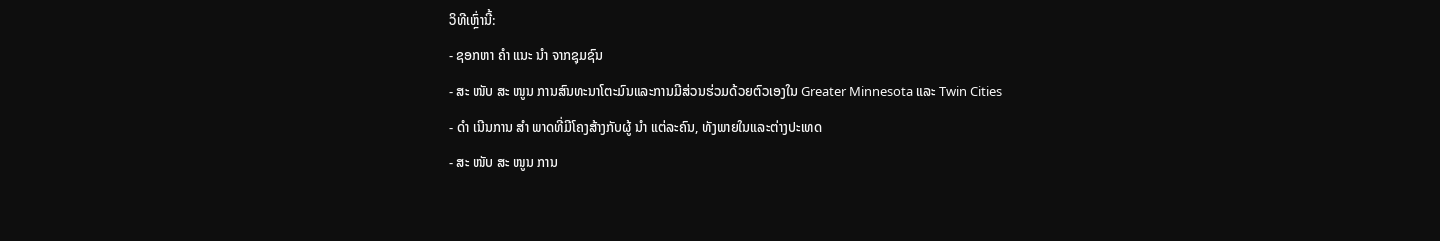ວິທີເຫຼົ່ານີ້:
- ຊອກຫາ ຄຳ ແນະ ນຳ ຈາກຊຸມຊົນ
- ສະ ໜັບ ສະ ໜູນ ການສົນທະນາໂຕະມົນແລະການມີສ່ວນຮ່ວມດ້ວຍຕົວເອງໃນ Greater Minnesota ແລະ Twin Cities
- ດຳ ເນີນການ ສຳ ພາດທີ່ມີໂຄງສ້າງກັບຜູ້ ນຳ ແຕ່ລະຄົນ, ທັງພາຍໃນແລະຕ່າງປະເທດ
- ສະ ໜັບ ສະ ໜູນ ການ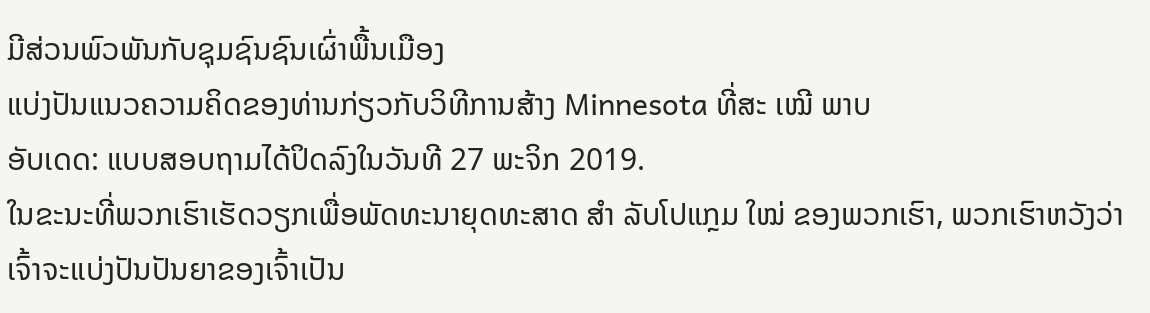ມີສ່ວນພົວພັນກັບຊຸມຊົນຊົນເຜົ່າພື້ນເມືອງ
ແບ່ງປັນແນວຄວາມຄິດຂອງທ່ານກ່ຽວກັບວິທີການສ້າງ Minnesota ທີ່ສະ ເໝີ ພາບ
ອັບເດດ: ແບບສອບຖາມໄດ້ປິດລົງໃນວັນທີ 27 ພະຈິກ 2019.
ໃນຂະນະທີ່ພວກເຮົາເຮັດວຽກເພື່ອພັດທະນາຍຸດທະສາດ ສຳ ລັບໂປແກຼມ ໃໝ່ ຂອງພວກເຮົາ, ພວກເຮົາຫວັງວ່າເຈົ້າຈະແບ່ງປັນປັນຍາຂອງເຈົ້າເປັນ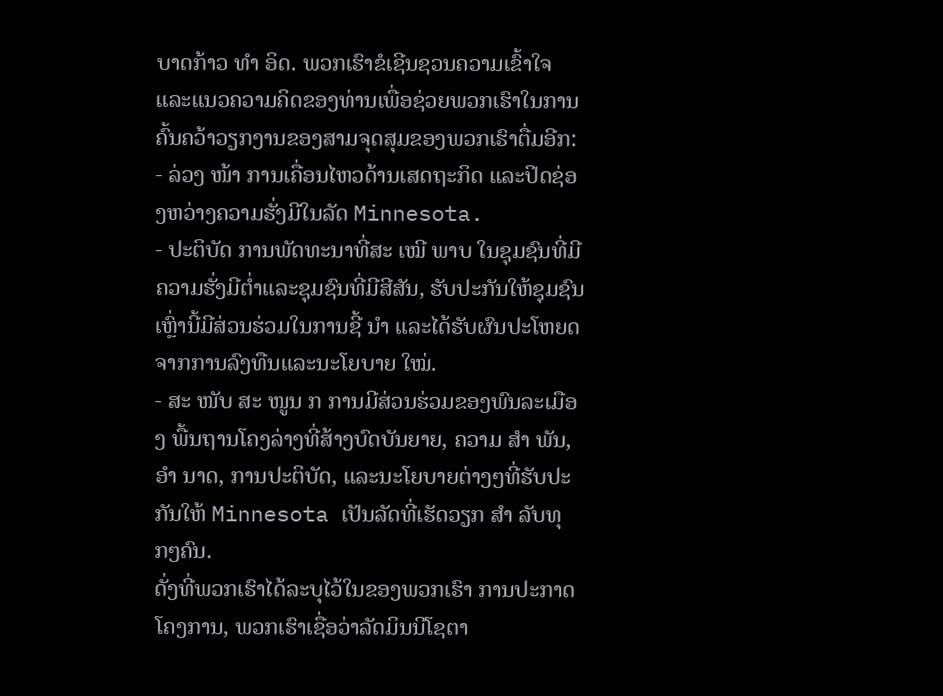ບາດກ້າວ ທຳ ອິດ. ພວກເຮົາຂໍເຊີນຊວນຄວາມເຂົ້າໃຈແລະແນວຄວາມຄິດຂອງທ່ານເພື່ອຊ່ວຍພວກເຮົາໃນການຄົ້ນຄວ້າວຽກງານຂອງສາມຈຸດສຸມຂອງພວກເຮົາຕື່ມອີກ:
- ລ່ວງ ໜ້າ ການເຄື່ອນໄຫວດ້ານເສດຖະກິດ ແລະປິດຊ່ອງຫວ່າງຄວາມຮັ່ງມີໃນລັດ Minnesota.
- ປະຕິບັດ ການພັດທະນາທີ່ສະ ເໝີ ພາບ ໃນຊຸມຊົນທີ່ມີຄວາມຮັ່ງມີຕໍ່າແລະຊຸມຊົນທີ່ມີສີສັນ, ຮັບປະກັນໃຫ້ຊຸມຊົນເຫຼົ່ານີ້ມີສ່ວນຮ່ວມໃນການຊີ້ ນຳ ແລະໄດ້ຮັບຜົນປະໂຫຍດຈາກການລົງທືນແລະນະໂຍບາຍ ໃໝ່.
- ສະ ໜັບ ສະ ໜູນ ກ ການມີສ່ວນຮ່ວມຂອງພົນລະເມືອງ ພື້ນຖານໂຄງລ່າງທີ່ສ້າງບົດບັນຍາຍ, ຄວາມ ສຳ ພັນ, ອຳ ນາດ, ການປະຕິບັດ, ແລະນະໂຍບາຍຕ່າງໆທີ່ຮັບປະກັນໃຫ້ Minnesota ເປັນລັດທີ່ເຮັດວຽກ ສຳ ລັບທຸກໆຄົນ.
ດັ່ງທີ່ພວກເຮົາໄດ້ລະບຸໄວ້ໃນຂອງພວກເຮົາ ການປະກາດໂຄງການ, ພວກເຮົາເຊື່ອວ່າລັດມິນນີໂຊຕາ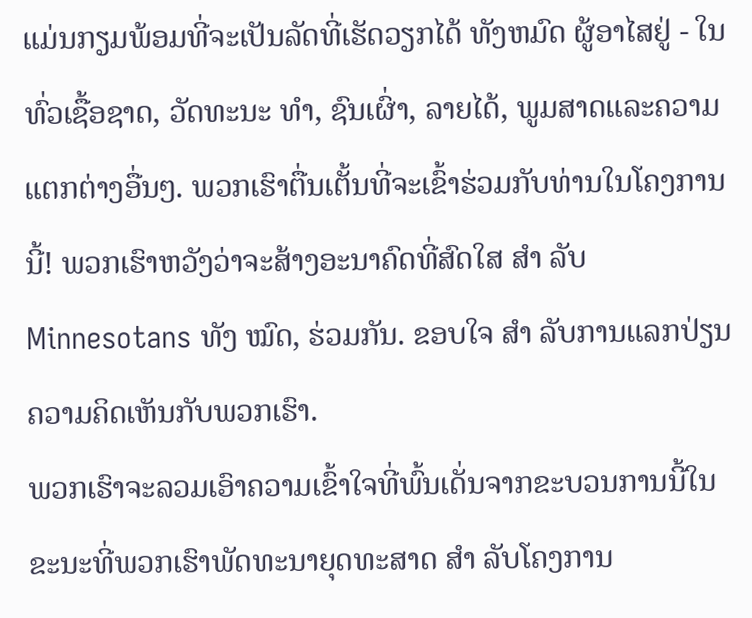ແມ່ນກຽມພ້ອມທີ່ຈະເປັນລັດທີ່ເຮັດວຽກໄດ້ ທັງຫມົດ ຜູ້ອາໄສຢູ່ - ໃນທົ່ວເຊື້ອຊາດ, ວັດທະນະ ທຳ, ຊົນເຜົ່າ, ລາຍໄດ້, ພູມສາດແລະຄວາມແຕກຕ່າງອື່ນໆ. ພວກເຮົາຕື່ນເຕັ້ນທີ່ຈະເຂົ້າຮ່ວມກັບທ່ານໃນໂຄງການນີ້! ພວກເຮົາຫວັງວ່າຈະສ້າງອະນາຄົດທີ່ສົດໃສ ສຳ ລັບ Minnesotans ທັງ ໝົດ, ຮ່ວມກັນ. ຂອບໃຈ ສຳ ລັບການແລກປ່ຽນຄວາມຄິດເຫັນກັບພວກເຮົາ.
ພວກເຮົາຈະລວມເອົາຄວາມເຂົ້າໃຈທີ່ພົ້ນເດັ່ນຈາກຂະບວນການນີ້ໃນຂະນະທີ່ພວກເຮົາພັດທະນາຍຸດທະສາດ ສຳ ລັບໂຄງການ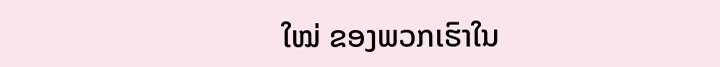ໃໝ່ ຂອງພວກເຮົາໃນ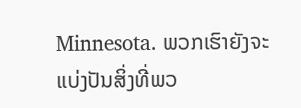Minnesota. ພວກເຮົາຍັງຈະແບ່ງປັນສິ່ງທີ່ພວ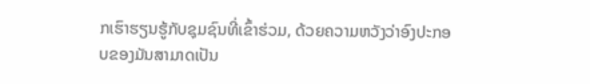ກເຮົາຮຽນຮູ້ກັບຊຸມຊົນທີ່ເຂົ້າຮ່ວມ, ດ້ວຍຄວາມຫວັງວ່າອົງປະກອບຂອງມັນສາມາດເປັນ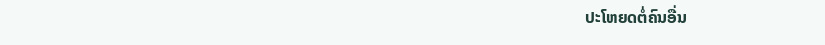ປະໂຫຍດຕໍ່ຄົນອື່ນ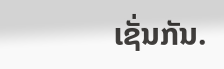ເຊັ່ນກັນ.